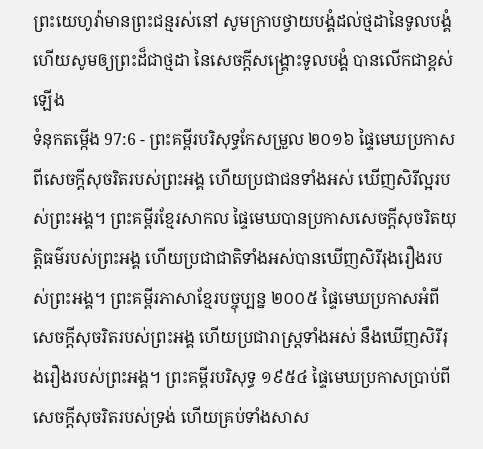ព្រះយេហូវ៉ាមានព្រះជន្មរស់នៅ សូមក្រាបថ្វាយបង្គំដល់ថ្មដានៃទូលបង្គំ ហើយសូមឲ្យព្រះដ៏ជាថ្មដា នៃសេចក្ដីសង្គ្រោះទូលបង្គំ បានលើកជាខ្ពស់ឡើង
ទំនុកតម្កើង 97:6 - ព្រះគម្ពីរបរិសុទ្ធកែសម្រួល ២០១៦ ផ្ទៃមេឃប្រកាសពីសេចក្ដីសុចរិតរបស់ព្រះអង្គ ហើយប្រជាជនទាំងអស់ ឃើញសិរីល្អរបស់ព្រះអង្គ។ ព្រះគម្ពីរខ្មែរសាកល ផ្ទៃមេឃបានប្រកាសសេចក្ដីសុចរិតយុត្តិធម៌របស់ព្រះអង្គ ហើយប្រជាជាតិទាំងអស់បានឃើញសិរីរុងរឿងរបស់ព្រះអង្គ។ ព្រះគម្ពីរភាសាខ្មែរបច្ចុប្បន្ន ២០០៥ ផ្ទៃមេឃប្រកាសអំពីសេចក្ដីសុចរិតរបស់ព្រះអង្គ ហើយប្រជារាស្ត្រទាំងអស់ នឹងឃើញសិរីរុងរឿងរបស់ព្រះអង្គ។ ព្រះគម្ពីរបរិសុទ្ធ ១៩៥៤ ផ្ទៃមេឃប្រកាសប្រាប់ពីសេចក្ដីសុចរិតរបស់ទ្រង់ ហើយគ្រប់ទាំងសាស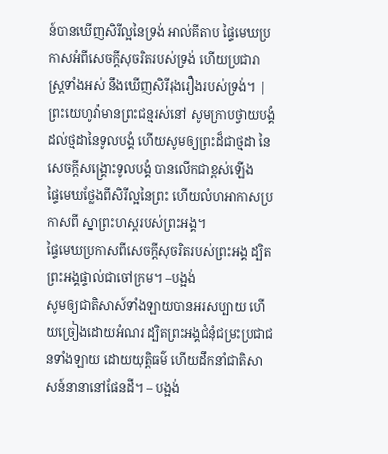ន៍បានឃើញសិរីល្អនៃទ្រង់ អាល់គីតាប ផ្ទៃមេឃប្រកាសអំពីសេចក្ដីសុចរិតរបស់ទ្រង់ ហើយប្រជារាស្ត្រទាំងអស់ នឹងឃើញសិរីរុងរឿងរបស់ទ្រង់។ |
ព្រះយេហូវ៉ាមានព្រះជន្មរស់នៅ សូមក្រាបថ្វាយបង្គំដល់ថ្មដានៃទូលបង្គំ ហើយសូមឲ្យព្រះដ៏ជាថ្មដា នៃសេចក្ដីសង្គ្រោះទូលបង្គំ បានលើកជាខ្ពស់ឡើង
ផ្ទៃមេឃថ្លែងពីសិរីល្អនៃព្រះ ហើយលំហអាកាសប្រកាសពី ស្នាព្រះហស្តរបស់ព្រះអង្គ។
ផ្ទៃមេឃប្រកាសពីសេចក្ដីសុចរិតរបស់ព្រះអង្គ ដ្បិតព្រះអង្គផ្ទាល់ជាចៅក្រម។ –បង្អង់
សូមឲ្យជាតិសាស៍ទាំងឡាយបានអរសប្បាយ ហើយច្រៀងដោយអំណរ ដ្បិតព្រះអង្គជំនុំជម្រះប្រជាជនទាំងឡាយ ដោយយុត្តិធម៌ ហើយដឹកនាំជាតិសាសន៍នានានៅផែនដី។ – បង្អង់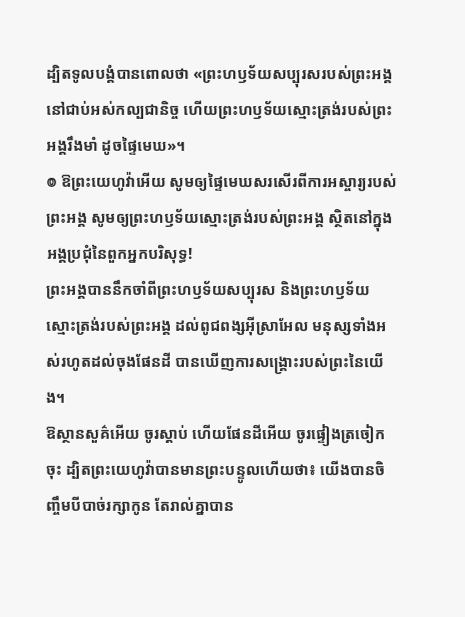ដ្បិតទូលបង្គំបានពោលថា «ព្រះហឫទ័យសប្បុរសរបស់ព្រះអង្គ នៅជាប់អស់កល្បជានិច្ច ហើយព្រះហឫទ័យស្មោះត្រង់របស់ព្រះអង្គរឹងមាំ ដូចផ្ទៃមេឃ»។
៙ ឱព្រះយេហូវ៉ាអើយ សូមឲ្យផ្ទៃមេឃសរសើរពីការអស្ចារ្យរបស់ព្រះអង្គ សូមឲ្យព្រះហឫទ័យស្មោះត្រង់របស់ព្រះអង្គ ស្ថិតនៅក្នុងអង្គប្រជុំនៃពួកអ្នកបរិសុទ្ធ!
ព្រះអង្គបាននឹកចាំពីព្រះហឫទ័យសប្បុរស និងព្រះហឫទ័យស្មោះត្រង់របស់ព្រះអង្គ ដល់ពូជពង្សអ៊ីស្រាអែល មនុស្សទាំងអស់រហូតដល់ចុងផែនដី បានឃើញការសង្គ្រោះរបស់ព្រះនៃយើង។
ឱស្ថានសួគ៌អើយ ចូរស្តាប់ ហើយផែនដីអើយ ចូរផ្ទៀងត្រចៀកចុះ ដ្បិតព្រះយេហូវ៉ាបានមានព្រះបន្ទូលហើយថា៖ យើងបានចិញ្ចឹមបីបាច់រក្សាកូន តែរាល់គ្នាបាន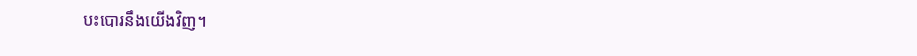បះបោរនឹងយើងវិញ។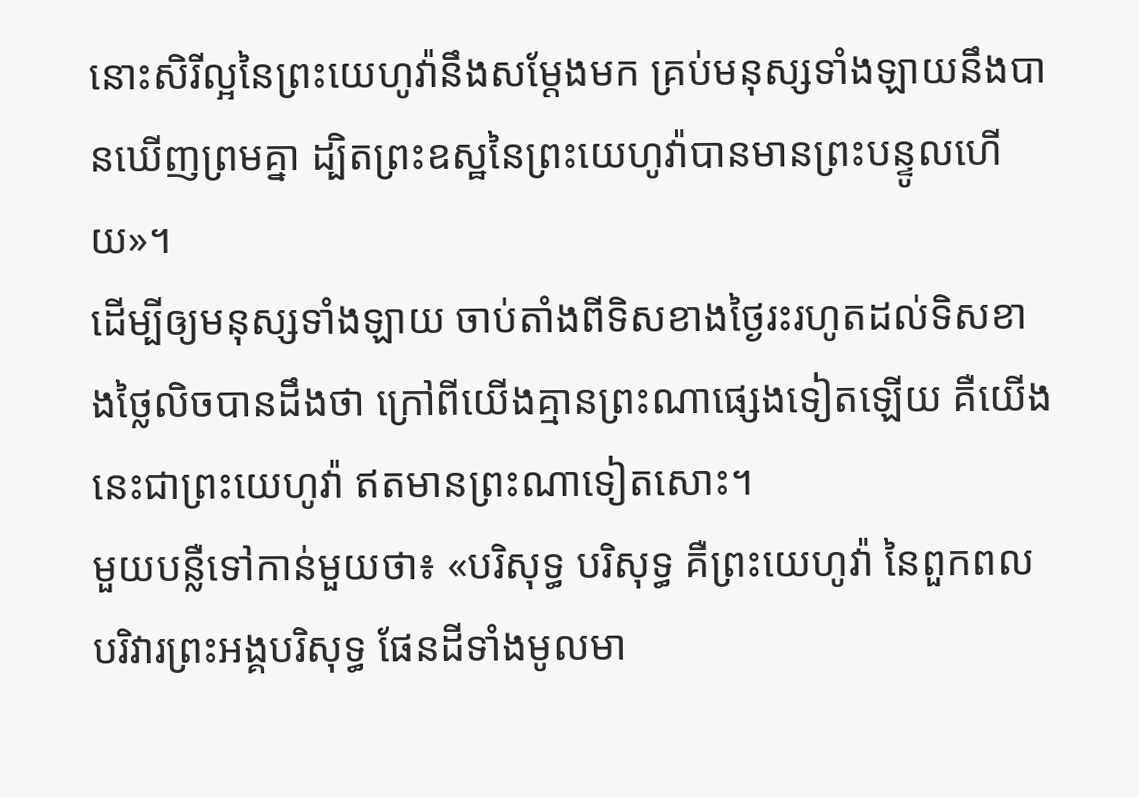នោះសិរីល្អនៃព្រះយេហូវ៉ានឹងសម្ដែងមក គ្រប់មនុស្សទាំងឡាយនឹងបានឃើញព្រមគ្នា ដ្បិតព្រះឧស្ឋនៃព្រះយេហូវ៉ាបានមានព្រះបន្ទូលហើយ»។
ដើម្បីឲ្យមនុស្សទាំងឡាយ ចាប់តាំងពីទិសខាងថ្ងៃរះរហូតដល់ទិសខាងថ្លៃលិចបានដឹងថា ក្រៅពីយើងគ្មានព្រះណាផ្សេងទៀតឡើយ គឺយើងនេះជាព្រះយេហូវ៉ា ឥតមានព្រះណាទៀតសោះ។
មួយបន្លឺទៅកាន់មួយថា៖ «បរិសុទ្ធ បរិសុទ្ធ គឺព្រះយេហូវ៉ា នៃពួកពលបរិវារព្រះអង្គបរិសុទ្ធ ផែនដីទាំងមូលមា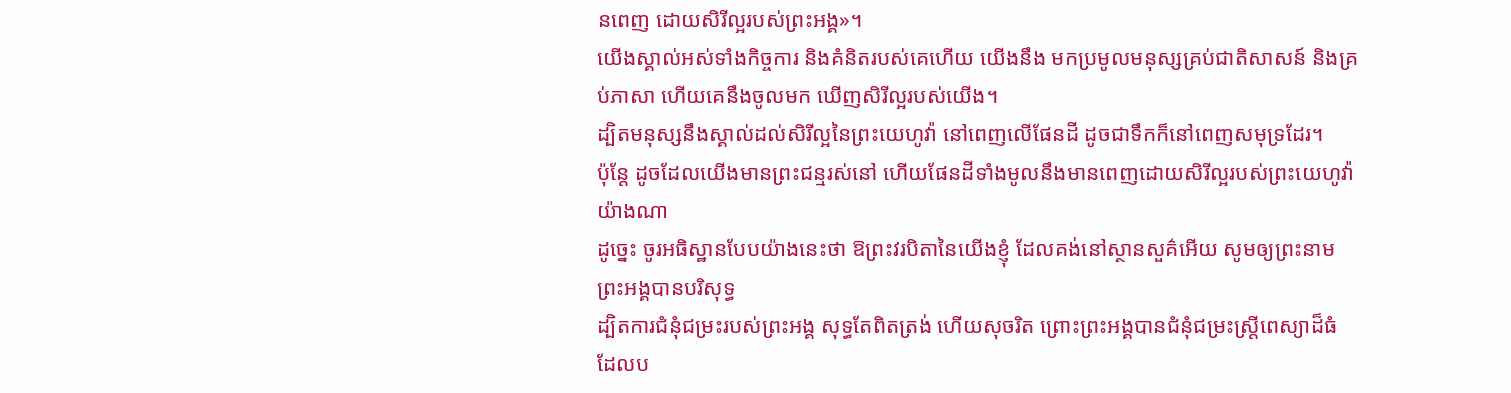នពេញ ដោយសិរីល្អរបស់ព្រះអង្គ»។
យើងស្គាល់អស់ទាំងកិច្ចការ និងគំនិតរបស់គេហើយ យើងនឹង មកប្រមូលមនុស្សគ្រប់ជាតិសាសន៍ និងគ្រប់ភាសា ហើយគេនឹងចូលមក ឃើញសិរីល្អរបស់យើង។
ដ្បិតមនុស្សនឹងស្គាល់ដល់សិរីល្អនៃព្រះយេហូវ៉ា នៅពេញលើផែនដី ដូចជាទឹកក៏នៅពេញសមុទ្រដែរ។
ប៉ុន្តែ ដូចដែលយើងមានព្រះជន្មរស់នៅ ហើយផែនដីទាំងមូលនឹងមានពេញដោយសិរីល្អរបស់ព្រះយេហូវ៉ាយ៉ាងណា
ដូច្នេះ ចូរអធិស្ឋានបែបយ៉ាងនេះថា ឱព្រះវរបិតានៃយើងខ្ញុំ ដែលគង់នៅស្ថានសួគ៌អើយ សូមឲ្យព្រះនាមព្រះអង្គបានបរិសុទ្ធ
ដ្បិតការជំនុំជម្រះរបស់ព្រះអង្គ សុទ្ធតែពិតត្រង់ ហើយសុចរិត ព្រោះព្រះអង្គបានជំនុំជម្រះស្ត្រីពេស្យាដ៏ធំ ដែលប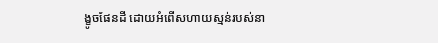ង្ខូចផែនដី ដោយអំពើសហាយស្មន់របស់នា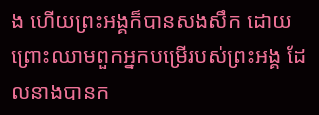ង ហើយព្រះអង្គក៏បានសងសឹក ដោយព្រោះឈាមពួកអ្នកបម្រើរបស់ព្រះអង្គ ដែលនាងបានក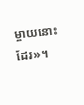ម្ចាយនោះដែរ»។